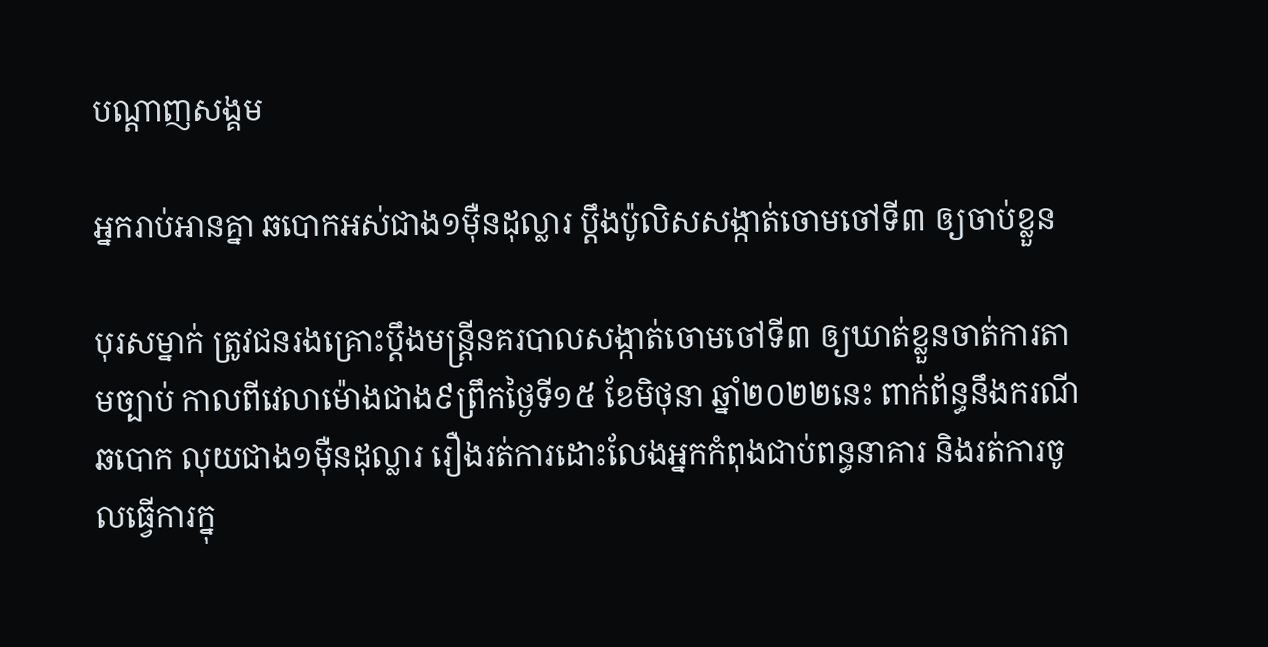បណ្តាញសង្គម

អ្នករាប់អានគ្នា ឆបោកអស់ជាង១ម៉ឺនដុល្លារ ប្តឹងប៉ូលិសសង្កាត់ចោមចៅទី៣ ឲ្យចាប់ខ្លួន

បុរសម្នាក់ ត្រូវជនរងគ្រោះប្តឹងមន្ត្រីនគរបាលសង្កាត់ចោមចៅទី៣ ឲ្យឃាត់ខ្លួនចាត់ការតាមច្បាប់ កាលពីវេលាម៉ោងជាង៩ព្រឹកថ្ងៃទី១៥ ខែមិថុនា ឆ្នាំ២០២២នេះ ពាក់ព័ន្ធនឹងករណីឆបោក លុយជាង១ម៉ឺនដុល្លារ រឿងរត់ការដោះលែងអ្នកកំពុងជាប់ពន្ធនាគារ និងរត់ការចូលធ្វើការក្នុ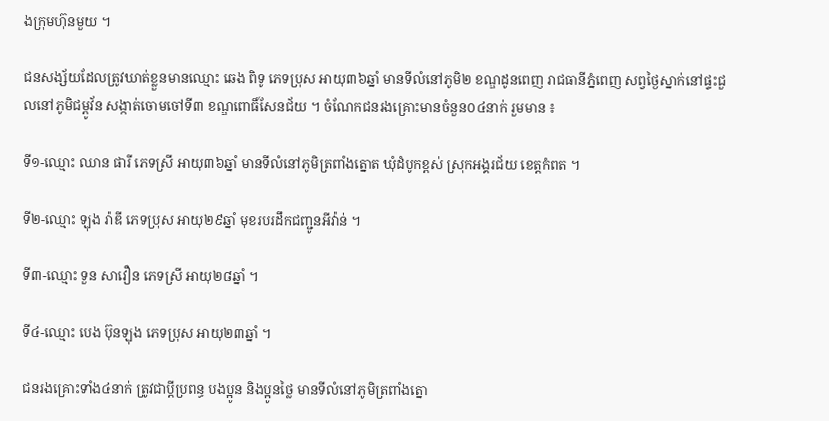ងក្រុមហ៊ុនមួយ ។

ជនសង្ស័យដែលត្រូវឃាត់ខ្លួនមានឈ្មោះ ឆេង ពិទូ ភេទប្រុស អាយុ៣៦ឆ្នាំ មានទីលំនៅភូមិ២ ខណ្ឌដូនពេញ រាជធានីភ្នំពេញ សព្វថ្ងៃស្នាក់នៅផ្ទះជួលនៅភូមិជម្ពូវ័ន សង្កាត់ចោមចៅទី៣ ខណ្ឌពោធិ៍សែនជ័យ ។ ចំណែកជនរងគ្រោះមានចំនួន០៤នាក់ រួមមាន ៖

ទី១-ឈ្មោះ ឈាន ផារី ភេទស្រី អាយុ៣៦ឆ្នាំ មានទីលំនៅភូមិត្រពាំងត្នោត ឃុំដំបូកខ្ពស់ ស្រុកអង្គរជ័យ ខេត្តកំពត ។

ទី២-ឈ្មោះ ឡុង រ៉ាឌី ភេទប្រុស អាយុ២៩ឆ្នាំ មុខរបរដឹកជញ្ជូនអីវ៉ាន់ ។

ទី៣-ឈ្មោះ ទួន សាវឿន ភេទស្រី អាយុ២៨ឆ្នាំ ។

ទី៤-ឈ្មោះ បេង ប៊ុនឡុង ភេទប្រុស អាយុ២៣ឆ្នាំ ។

ជនរងគ្រោះទាំង៤នាក់ ត្រូវជាប្ដីប្រពន្ធ បងប្អូន និងប្អូនថ្លៃ មានទីលំនៅភូមិត្រពាំងត្នោ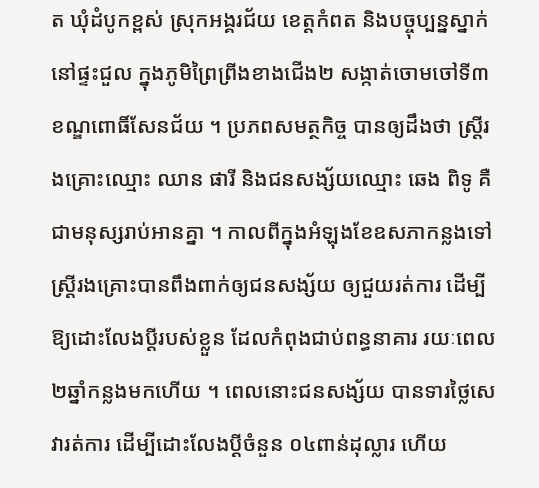ត ឃុំដំបូកខ្ពស់ ស្រុកអង្គរជ័យ ខេត្តកំពត និងបច្ចុប្បន្នស្នាក់នៅផ្ទះជួល ក្នុងភូមិព្រៃព្រីងខាងជើង២ សង្កាត់ចោមចៅទី៣ ខណ្ឌពោធិ៍សែនជ័យ ។ ប្រភពសមត្ថកិច្ច បានឲ្យដឹងថា ស្ត្រីរងគ្រោះឈ្មោះ ឈាន ផារី និងជនសង្ស័យឈ្មោះ ឆេង ពិទូ គឺជាមនុស្សរាប់អានគ្នា ។ កាលពីក្នុងអំឡុងខែឧសភាកន្លងទៅ ស្ត្រីរងគ្រោះបានពឹងពាក់ឲ្យជនសង្ស័យ ឲ្យជួយរត់ការ ដើម្បីឱ្យដោះលែងប្ដីរបស់ខ្លួន ដែលកំពុងជាប់ពន្ធនាគារ រយៈពេល២ឆ្នាំកន្លងមកហើយ ។ ពេលនោះជនសង្ស័យ បានទារថ្លៃសេវារត់ការ ដើម្បីដោះលែងប្ដីចំនួន ០៤ពាន់ដុល្លារ ហើយ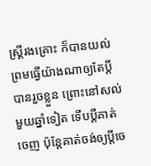ស្ត្រីរងគ្រោះ ក៏បានយល់ព្រមធ្វើយ៉ាងណាឲ្យតែប្ដីបានរួចខ្លួន ព្រោះនៅសល់មួយឆ្នាំទៀត ទើបប្ដីគាត់ចេញ ប៉ុន្តែគាត់ចង់ឲ្យប្ដីចេ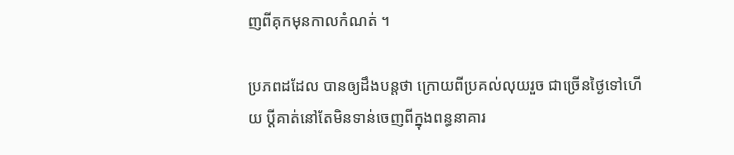ញពីគុកមុនកាលកំណត់ ។

ប្រភពដដែល បានឲ្យដឹងបន្តថា ក្រោយពីប្រគល់លុយរួច ជាច្រើនថ្ងៃទៅហើយ ប្ដីគាត់នៅតែមិនទាន់ចេញពីក្នុងពន្ធនាគារ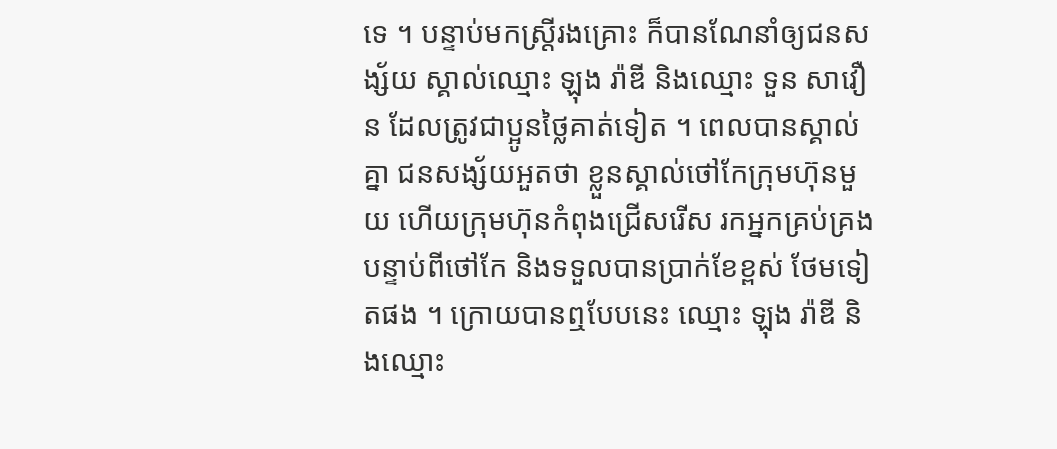ទេ ។ បន្ទាប់មកស្ត្រីរងគ្រោះ ក៏បានណែនាំឲ្យជនសង្ស័យ ស្គាល់ឈ្មោះ ឡុង រ៉ាឌី និងឈ្មោះ ទួន សាវឿន ដែលត្រូវជាប្អូនថ្លៃគាត់ទៀត ។ ពេលបានស្គាល់គ្នា ជនសង្ស័យអួតថា ខ្លួនស្គាល់ថៅកែក្រុមហ៊ុនមួយ ហើយក្រុមហ៊ុនកំពុងជ្រើសរើស រកអ្នកគ្រប់គ្រងបន្ទាប់ពីថៅកែ និងទទួលបានប្រាក់ខែខ្ពស់ ថែមទៀតផង ។ ក្រោយបានឮបែបនេះ ឈ្មោះ ឡុង រ៉ាឌី និងឈ្មោះ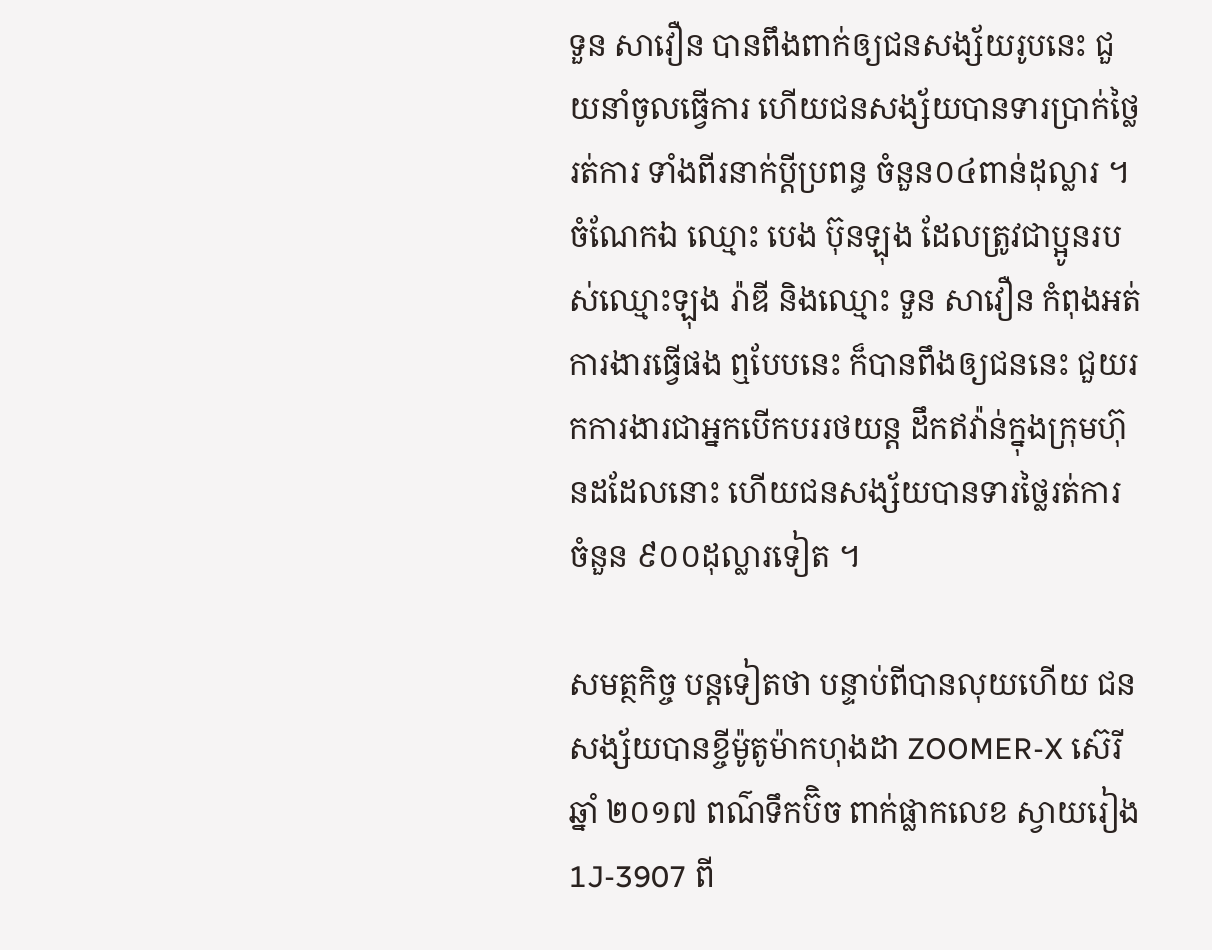ទួន សាវឿន បានពឹងពាក់ឲ្យជនសង្ស័យរូបនេះ ជួយនាំចូលធ្វើការ ហើយជនសង្ស័យបានទារប្រាក់ថ្លៃរត់ការ ទាំងពីរនាក់ប្ដីប្រពន្ធ ចំនួន០៤ពាន់ដុល្លារ ។ ចំណែកឯ ឈ្មោះ បេង ប៊ុនឡុង ដែលត្រូវជាប្អូនរបស់ឈ្មោះឡុង រ៉ាឌី និងឈ្មោះ ទួន សាវឿន កំពុងអត់ការងារធ្វើផង ឮបែបនេះ ក៏បានពឹងឲ្យជននេះ ជួយរកការងារជាអ្នកបើកបររថយន្ត ដឹកឥវ៉ាន់ក្នុងក្រុមហ៊ុនដដែលនោះ ហើយជនសង្ស័យបានទារថ្លៃរត់ការ ចំនួន ៩០០ដុល្លារទៀត ។

សមត្ថកិច្ច បន្តទៀតថា បន្ទាប់ពីបានលុយហើយ ជនសង្ស័យបានខ្ចីម៉ូតូម៉ាកហុងដា ZOOMER-X ស៊េរីឆ្នាំ ២០១៧ ពណ៌ទឹកប៊ិច ពាក់ផ្លាកលេខ ស្វាយរៀង1J-3907 ពី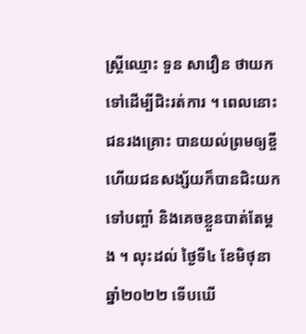ស្ត្រីឈ្មោះ ទួន សាវឿន ថាយកទៅដើម្បីជិះរត់ការ ។ ពេលនោះជនរងគ្រោះ បានយល់ព្រមឲ្យខ្ចី ហើយជនសង្ស័យក៏បានជិះយកទៅបញ្ចាំ និងគេចខ្លួនបាត់តែម្ដង ។ លុះដល់ ថ្ងៃទី៤ ខែមិថុនា ឆ្នាំ២០២២ ទើបឃើ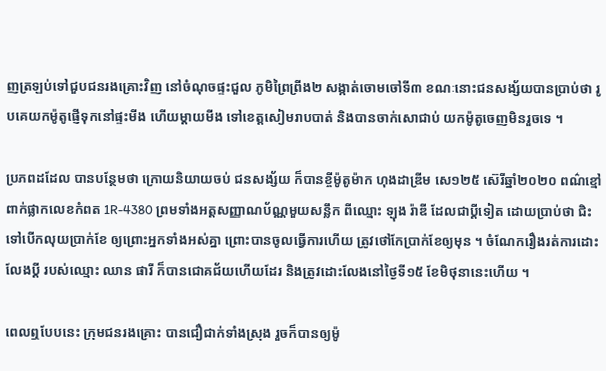ញត្រឡប់ទៅជួបជនរងគ្រោះវិញ នៅចំណុចផ្ទះជួល ភូមិព្រៃព្រីង២ សង្កាត់ចោមចៅទី៣ ខណៈនោះជនសង្ស័យបានប្រាប់ថា រូបគេយកម៉ូតូផ្ញើទុកនៅផ្ទះមីង ហើយម្ដាយមីង ទៅខេត្តសៀមរាបបាត់ និងបានចាក់សោជាប់ យកម៉ូតូចេញមិនរួចទេ ។

ប្រភពដដែល បានបន្ថែមថា ក្រោយនិយាយចប់ ជនសង្ស័យ ក៏បានខ្ចីម៉ូតូម៉ាក ហុងដាឌ្រីម សេ១២៥ ស៊េរីឆ្នាំ២០២០ ពណ៌ខ្មៅ ពាក់ផ្លាកលេខកំពត 1R-4380 ព្រមទាំងអត្តសញ្ញាណប័ណ្ណមួយសន្លឹក ពីឈ្មោះ ឡុង រ៉ាឌី ដែលជាប្ដីទៀត ដោយប្រាប់ថា ជិះទៅបើកលុយប្រាក់ខែ ឲ្យព្រោះអ្នកទាំងអស់គ្នា ព្រោះបានចូលធ្វើការហើយ ត្រូវថៅកែប្រាក់ខែឲ្យមុន ។ ចំណែករឿងរត់ការដោះលែងប្ដី របស់ឈ្មោះ ឈាន ផារី ក៏បានជោគជ័យហើយដែរ និងត្រូវដោះលែងនៅថ្ងៃទី១៥ ខែមិថុនានេះហើយ ។

ពេលឮបែបនេះ ក្រុមជនរងគ្រោះ បានជឿជាក់ទាំងស្រុង រួចក៏បានឲ្យម៉ូ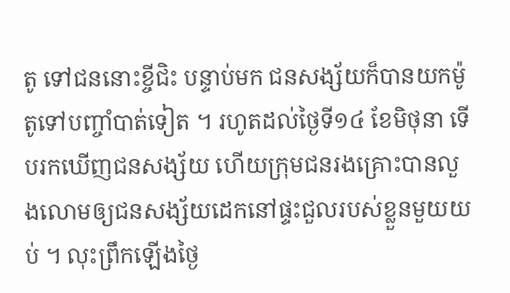តូ ទៅជននោះខ្ចីជិះ បន្ទាប់មក ជនសង្ស័យក៏បានយកម៉ូតូទៅបញ្ចាំបាត់ទៀត ។ រហូតដល់ថ្ងៃទី១៤ ខែមិថុនា ទើបរកឃើញជនសង្ស័យ ហើយក្រុមជនរងគ្រោះបានលួងលោមឲ្យជនសង្ស័យដេកនៅផ្ទះជួលរបស់ខ្លួនមួយយប់ ។ លុះព្រឹកឡើងថ្ងៃ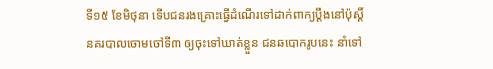ទី១៥ ខែមិថុនា ទើបជនរងគ្រោះធ្វើដំណើរទៅដាក់ពាក្យប្ដឹងនៅប៉ុស្ដិ៍នគរបាលចោមចៅទី៣ ឲ្យចុះទៅឃាត់ខ្លួន ជនឆបោករូបនេះ នាំទៅ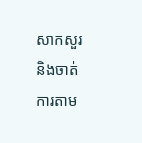សាកសួរ និងចាត់ការតាម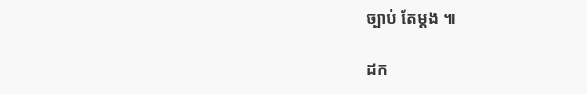ច្បាប់ តែម្ដង ៕

ដក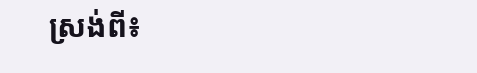ស្រង់ពី៖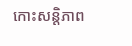កោះសន្តិភាព